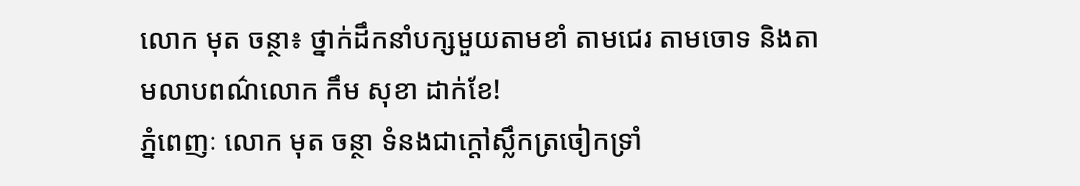លោក មុត ចន្ថា៖ ថ្នាក់ដឹកនាំបក្សមួយតាមខាំ តាមជេរ តាមចោទ និងតាមលាបពណ៌លោក កឹម សុខា ដាក់ខែ!
ភ្នំពេញៈ លោក មុត ចន្ថា ទំនងជាក្តៅស្លឹកត្រចៀកទ្រាំ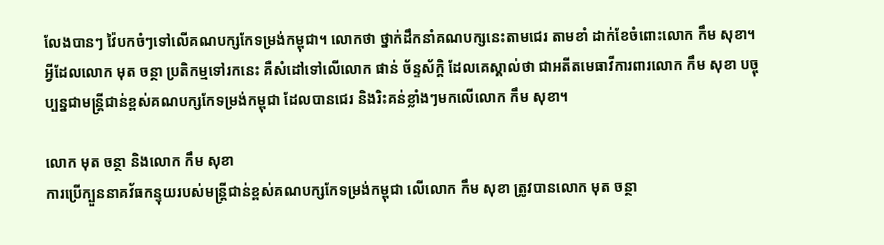លែងបានៗ វ៉ៃបកចំៗទៅលើគណបក្សកែទម្រង់កម្ពុជា។ លោកថា ថ្នាក់ដឹកនាំគណបក្សនេះតាមជេរ តាមខាំ ដាក់ខែចំពោះលោក កឹម សុខា។ អ្វីដែលលោក មុត ចន្ថា ប្រតិកម្មទៅរកនេះ គឺសំដៅទៅលើលោក ផាន់ ច័ន្ទស័ក្តិ ដែលគេស្គាល់ថា ជាអតីតមេធាវីការពារលោក កឹម សុខា បច្ចុប្បន្នជាមន្ត្រីជាន់ខ្ពស់គណបក្សកែទម្រង់កម្ពុជា ដែលបានជេរ និងរិះគន់ខ្លាំងៗមកលើលោក កឹម សុខា។

លោក មុត ចន្ថា និងលោក កឹម សុខា
ការប្រើក្បួននាគវ័ធកន្ទុយរបស់មន្ត្រីជាន់ខ្ពស់គណបក្សកែទម្រង់កម្ពុជា លើលោក កឹម សុខា ត្រូវបានលោក មុត ចន្ថា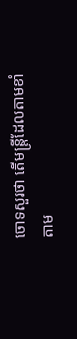ចោទសួរថា តើមន្រ្តីដែលតាមខាំ តាម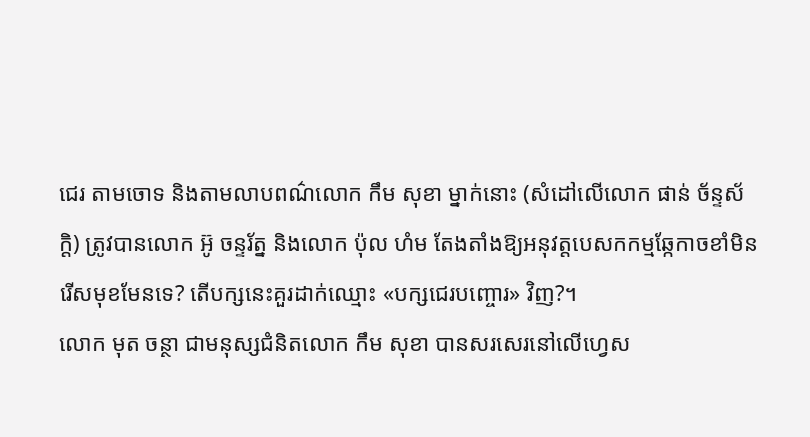ជេរ តាមចោទ និងតាមលាបពណ៌លោក កឹម សុខា ម្នាក់នោះ (សំដៅលើលោក ផាន់ ច័ន្ទស័ក្តិ) ត្រូវបានលោក អ៊ូ ចន្ទរ័ត្ន និងលោក ប៉ុល ហំម តែងតាំងឱ្យអនុវត្តបេសកកម្មឆ្កែកាចខាំមិនរើសមុខមែនទេ? តើបក្សនេះគួរដាក់ឈ្មោះ «បក្សជេរបញ្ចោរ» វិញ?។
លោក មុត ចន្ថា ជាមនុស្សជំនិតលោក កឹម សុខា បានសរសេរនៅលើហ្វេស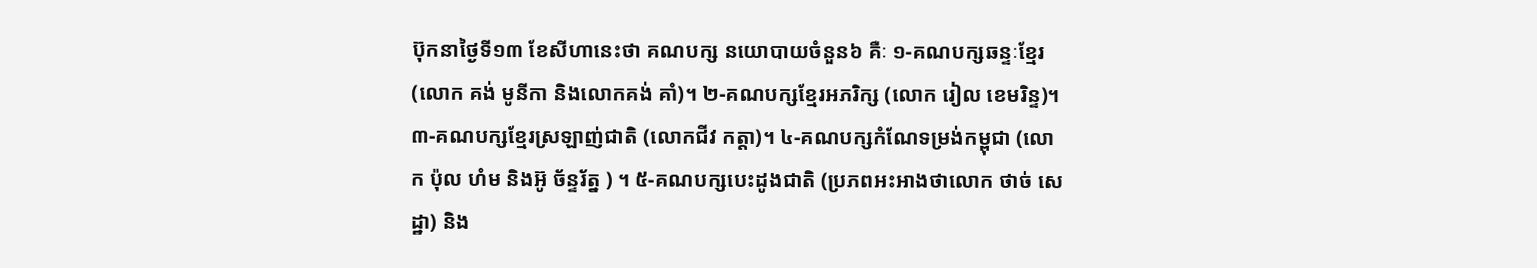ប៊ុកនាថ្ងៃទី១៣ ខែសីហានេះថា គណបក្ស នយោបាយចំនួន៦ គឺៈ ១-គណបក្សឆន្ទៈខ្មែរ (លោក គង់ មូនីកា និងលោកគង់ គាំ)។ ២-គណបក្សខ្មែរអភរិក្ស (លោក រៀល ខេមរិន្ទ)។ ៣-គណបក្សខ្មែរស្រឡាញ់ជាតិ (លោកជីវ កត្តា)។ ៤-គណបក្សកំណែទម្រង់កម្ពុជា (លោក ប៉ុល ហំម និងអ៊ូ ច័ន្ទរ័ត្ន ) ។ ៥-គណបក្សបេះដូងជាតិ (ប្រភពអះអាងថាលោក ថាច់ សេដ្ឋា) និង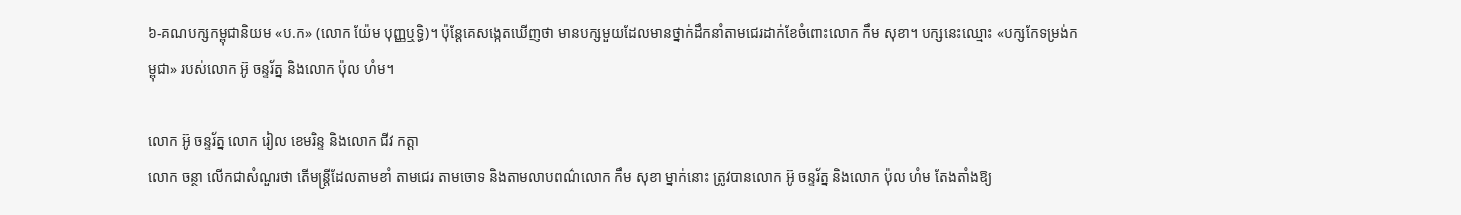៦-គណបក្សកម្ពុជានិយម «ប.ក» (លោក យ៉ែម បុញ្ញឬទ្ធិ)។ ប៉ុន្តែគេសង្កេតឃើញថា មានបក្សមួយដែលមានថ្នាក់ដឹកនាំតាមជេរដាក់ខែចំពោះលោក កឹម សុខា។ បក្សនេះឈ្មោះ «បក្សកែទម្រង់កម្ពុជា» របស់លោក អ៊ូ ចន្ទរ័ត្ន និងលោក ប៉ុល ហំម។

លោក អ៊ូ ចន្ទរ័ត្ន លោក រៀល ខេមរិន្ទ និងលោក ជីវ កត្តា
លោក ចន្ថា លើកជាសំណួរថា តើមន្រ្តីដែលតាមខាំ តាមជេរ តាមចោទ និងតាមលាបពណ៌លោក កឹម សុខា ម្នាក់នោះ ត្រូវបានលោក អ៊ូ ចន្ទរ័ត្ន និងលោក ប៉ុល ហំម តែងតាំងឱ្យ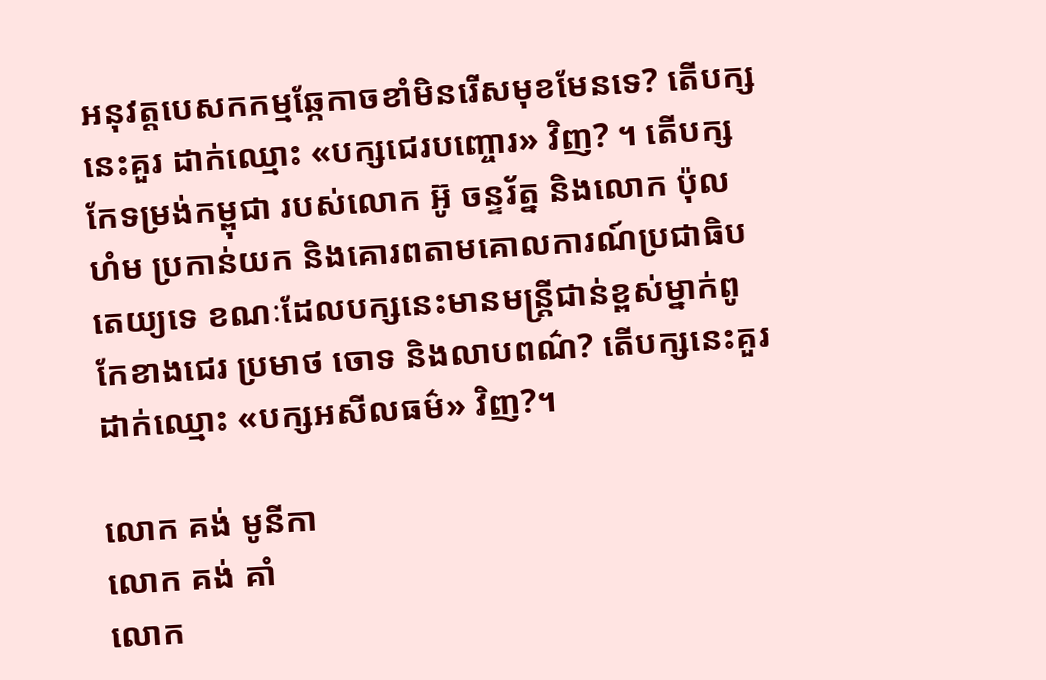អនុវត្តបេសកកម្មឆ្កែកាចខាំមិនរើសមុខមែនទេ? តើបក្សនេះគួរ ដាក់ឈ្មោះ «បក្សជេរបញ្ចោរ» វិញ? ។ តើបក្សកែទម្រង់កម្ពុជា របស់លោក អ៊ូ ចន្ទរ័ត្ន និងលោក ប៉ុល ហំម ប្រកាន់យក និងគោរពតាមគោលការណ៍ប្រជាធិបតេយ្យទេ ខណៈដែលបក្សនេះមានមន្រ្តីជាន់ខ្ពស់ម្នាក់ពូកែខាងជេរ ប្រមាថ ចោទ និងលាបពណ៌? តើបក្សនេះគួរដាក់ឈ្មោះ «បក្សអសីលធម៌» វិញ?។

លោក គង់ មូនីកា
លោក គង់ គាំ
លោក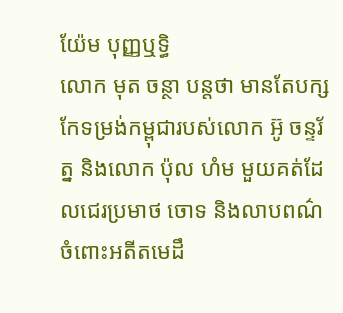យ៉ែម បុញ្ញឬទ្ធិ
លោក មុត ចន្ថា បន្តថា មានតែបក្សកែទម្រង់កម្ពុជារបស់លោក អ៊ូ ចន្ទរ័ត្ន និងលោក ប៉ុល ហំម មួយគត់ដែលជេរប្រមាថ ចោទ និងលាបពណ៌ចំពោះអតីតមេដឹ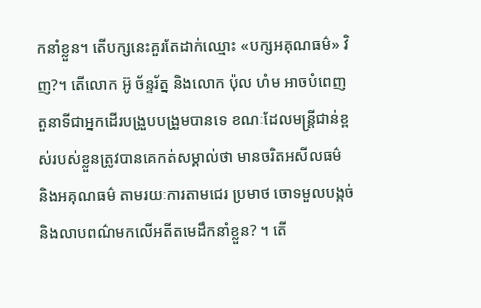កនាំខ្លួន។ តើបក្សនេះគួរតែដាក់ឈ្មោះ «បក្សអគុណធម៌» វិញ?។ តើលោក អ៊ូ ច័ន្ទរ័ត្ន និងលោក ប៉ុល ហំម អាចបំពេញតួនាទីជាអ្នកដើរបង្រួបបង្រួមបានទេ ខណៈដែលមន្រ្តីជាន់ខ្ពស់របស់ខ្លួនត្រូវបានគេកត់សម្គាល់ថា មានចរិតអសីលធម៌ និងអគុណធម៌ តាមរយៈការតាមជេរ ប្រមាថ ចោទមួលបង្កច់ និងលាបពណ៌មកលើអតីតមេដឹកនាំខ្លួន? ។ តើ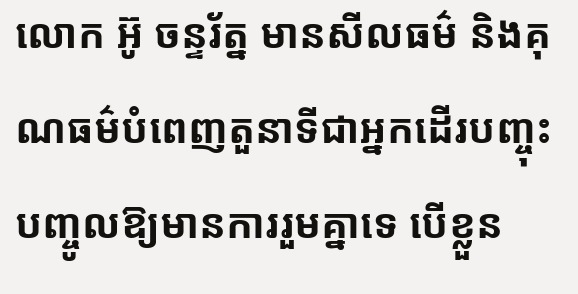លោក អ៊ូ ចន្ទរ័ត្ន មានសីលធម៌ និងគុណធម៌បំពេញតួនាទីជាអ្នកដើរបញ្ចុះបញ្ចូលឱ្យមានការរួមគ្នាទេ បើខ្លួន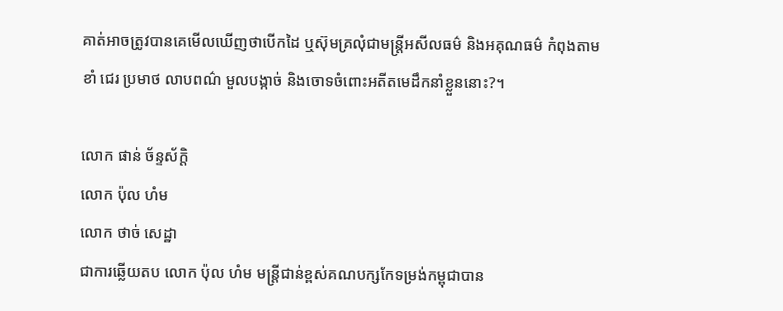គាត់អាចត្រូវបានគេមើលឃើញថាបើកដៃ ឬស៊ុមគ្រលុំជាមន្រ្តីអសីលធម៌ និងអគុណធម៌ កំពុងតាមខាំ ជេរ ប្រមាថ លាបពណ៌ មួលបង្កាច់ និងចោទចំពោះអតីតមេដឹកនាំខ្លួននោះ?។

លោក ផាន់ ច័ន្ទស័ក្តិ
លោក ប៉ុល ហំម
លោក ថាច់ សេដ្ឋា
ជាការឆ្លើយតប លោក ប៉ុល ហំម មន្ត្រីជាន់ខ្ពស់គណបក្សកែទម្រង់កម្ពុជាបាន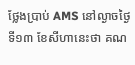ថ្លែងប្រាប់ AMS នៅល្ងាចថ្ងៃទី១៣ ខែសីហានេះថា គណ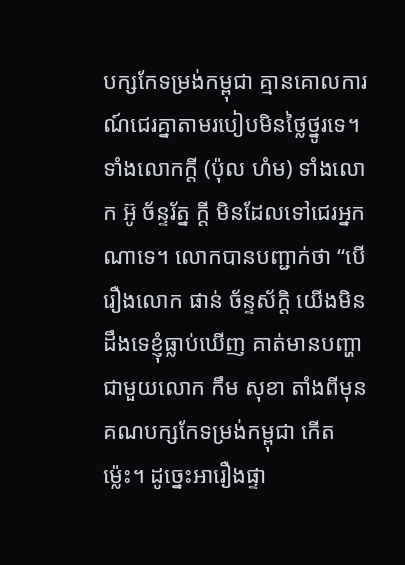បក្សកែទម្រង់កម្ពុជា គ្មានគោលការណ៍ជេរគ្នាតាមរបៀបមិនថ្លៃថ្នូរទេ។ ទាំងលោកក្តី (ប៉ុល ហំម) ទាំងលោក អ៊ូ ច័ន្ទរ័ត្ន ក្តី មិនដែលទៅជេរអ្នកណាទេ។ លោកបានបញ្ជាក់ថា “បើរឿងលោក ផាន់ ច័ន្ទស័ក្តិ យើងមិនដឹងទេខ្ញុំធ្លាប់ឃើញ គាត់មានបញ្ហាជាមួយលោក កឹម សុខា តាំងពីមុនគណបក្សកែទម្រង់កម្ពុជា កើតម្ល៉េះ។ ដូច្នេះអារឿងផ្ទា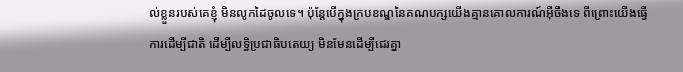ល់ខ្លួនរបស់គេខ្ញុំ មិនលូកដៃចូលទេ។ ប៉ុន្តែបើក្នុងក្របខណ្ឌនៃគណបក្សយើងគ្មានគោលការណ៍អ៊ីចឹងទេ ពីព្រោះយើងធ្វើការដើម្បីជាតិ ដើម្បីលទ្ធិប្រជាធិបតេយ្យ មិនមែនដើម្បីជេរគ្នា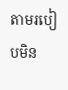តាមរបៀបមិន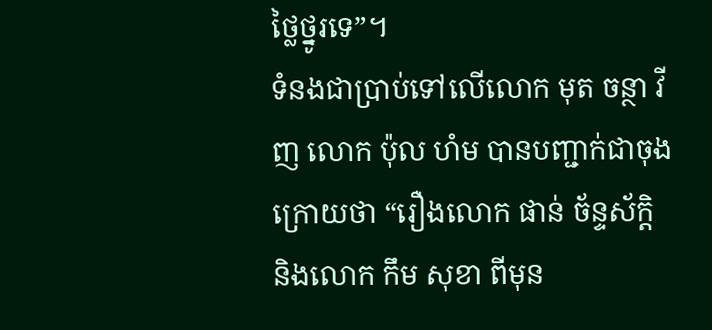ថ្លៃថ្នូរទេ”។
ទំនងជាប្រាប់ទៅលើលោក មុត ចន្ថា វីញ លោក ប៉ុល ហំម បានបញ្ជាក់ជាចុងក្រោយថា “រឿងលោក ផាន់ ច័ន្ទស័ក្តិ និងលោក កឹម សុខា ពីមុន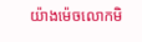យ៉ាងម៉េចលោកមិ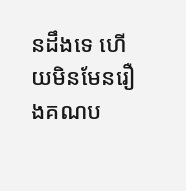នដឹងទេ ហើយមិនមែនរឿងគណប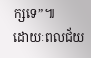ក្សទេ”៕
ដោយៈពលជ័យ